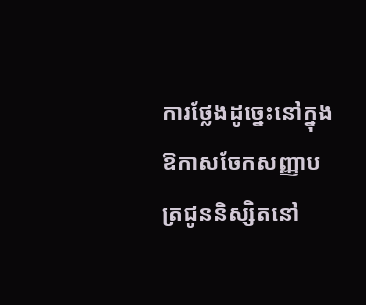ការថ្លែងដូច្នេះនៅក្នុងឱកាសចែកសញ្ញាបត្រជូននិស្សិតនៅ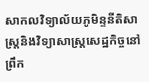សាកលវិទ្យាល័យភូមិន្ទនីតិសាស្រ្តនិងវិទ្យាសាស្រ្តសេដ្ឋកិច្ចនៅព្រឹក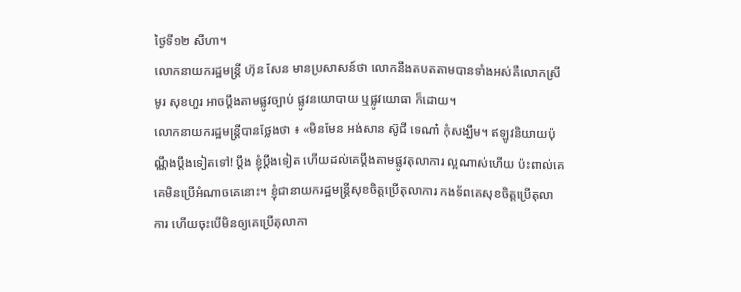ថ្ងៃទី១២ សីហា។
លោកនាយករដ្ឋមន្រ្តី ហ៊ុន សែន មានប្រសាសន៍ថា លោកនឹងតបតតាមបានទាំងអស់គឺលោកស្រី មូរ សុខហួរ អាចប្តឹងតាមផ្លូវច្បាប់ ផ្លូវនយោបាយ ឬផ្លូវយោធា ក៏ដោយ។
លោកនាយករដ្ឋមន្រ្តីបានថ្លែងថា ៖ «មិនមែន អង់សាន ស៊ូជី ទេណា៎ កុំសង្ឃឹម។ ឥឡូវនិយាយប៉ុណ្ណឹងប្ដឹងទៀតទៅ! ប្ដឹង ខ្ញុំប្ដឹងទៀត ហើយដល់គេប្ដឹងតាមផ្លូវតុលាការ ល្អណាស់ហើយ ប៉ះពាល់គេ គេមិនប្រើអំណាចគេនោះ។ ខ្ញុំជានាយករដ្ឋមន្ត្រីសុខចិត្តប្រើតុលាការ កងទ័ពគេសុខចិត្តប្រើតុលាការ ហើយចុះបើមិនឲ្យគេប្រើតុលាកា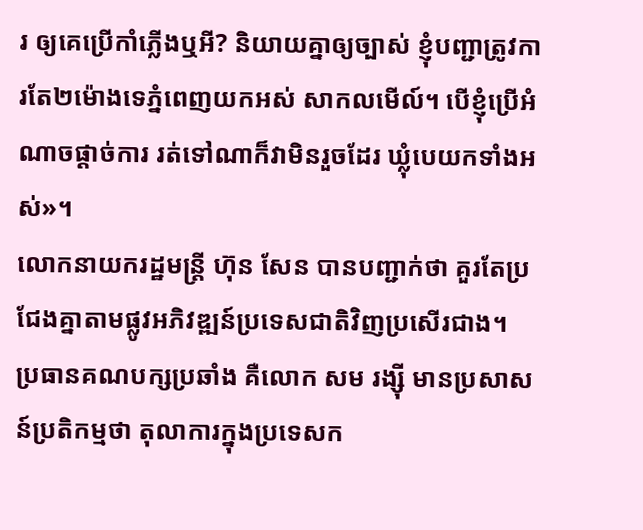រ ឲ្យគេប្រើកាំភ្លើងឬអី? និយាយគ្នាឲ្យច្បាស់ ខ្ញុំបញ្ជាត្រូវការតែ២ម៉ោងទេភ្នំពេញយកអស់ សាកលមើល៍។ បើខ្ញុំប្រើអំណាចផ្ដាច់ការ រត់ទៅណាក៏វាមិនរួចដែរ ឃ្លុំបេយកទាំងអស់»។
លោកនាយករដ្ឋមន្រ្តី ហ៊ុន សែន បានបញ្ជាក់ថា គួរតែប្រជែងគ្នាតាមផ្លូវអភិវឌ្ឍន៍ប្រទេសជាតិវិញប្រសើរជាង។
ប្រធានគណបក្សប្រឆាំង គឺលោក សម រង្ស៊ី មានប្រសាសន៍ប្រតិកម្មថា តុលាការក្នុងប្រទេសក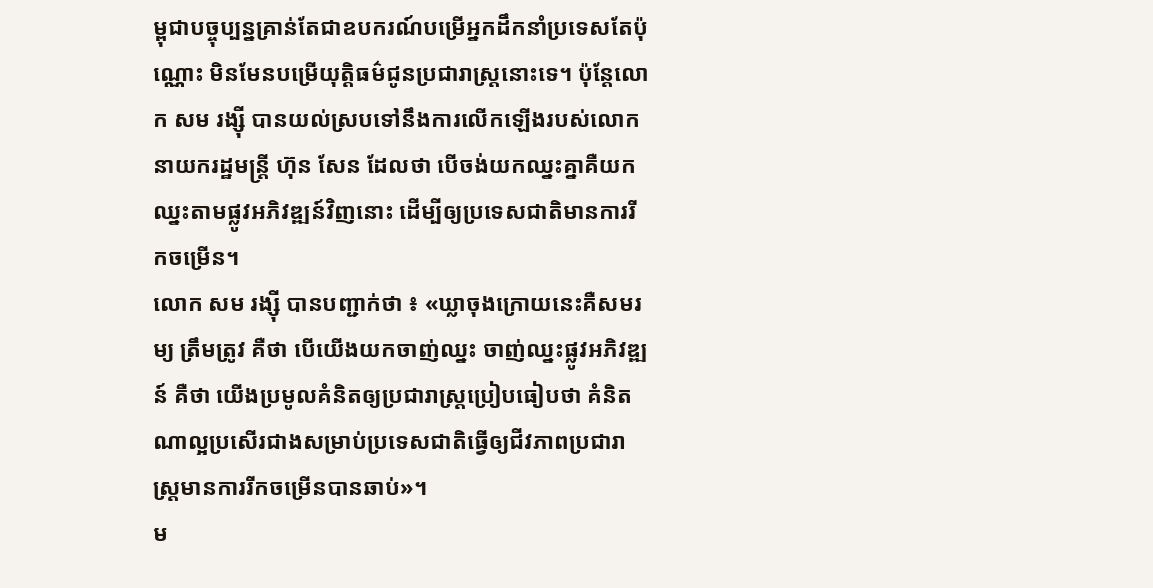ម្ពុជាបច្ចុប្បន្នគ្រាន់តែជាឧបករណ៍បម្រើអ្នកដឹកនាំប្រទេសតែប៉ុណ្ណោះ មិនមែនបម្រើយុត្តិធម៌ជូនប្រជារាស្រ្តនោះទេ។ ប៉ុន្តែលោក សម រង្ស៊ី បានយល់ស្របទៅនឹងការលើកឡើងរបស់លោកនាយករដ្ឋមន្រ្តី ហ៊ុន សែន ដែលថា បើចង់យកឈ្នះគ្នាគឺយកឈ្នះតាមផ្លូវអភិវឌ្ឍន៍វិញនោះ ដើម្បីឲ្យប្រទេសជាតិមានការរីកចម្រើន។
លោក សម រង្ស៊ី បានបញ្ជាក់ថា ៖ «ឃ្លាចុងក្រោយនេះគឺសមរម្យ ត្រឹមត្រូវ គឺថា បើយើងយកចាញ់ឈ្នះ ចាញ់ឈ្នះផ្លូវអភិវឌ្ឍន៍ គឺថា យើងប្រមូលគំនិតឲ្យប្រជារាស្ត្រប្រៀបធៀបថា គំនិតណាល្អប្រសើរជាងសម្រាប់ប្រទេសជាតិធ្វើឲ្យជីវភាពប្រជារាស្ត្រមានការរីកចម្រើនបានឆាប់»។
ម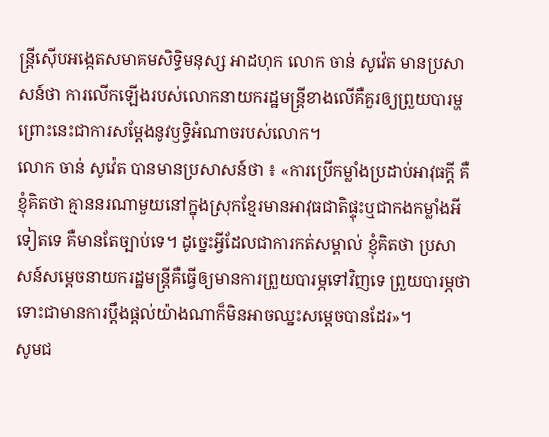ន្រ្តីស៊ើបអង្កេតសមាគមសិទ្ធិមនុស្ស អាដហុក លោក ចាន់ សូវ៉េត មានប្រសាសន៍ថា ការលើកឡើងរបស់លោកនាយករដ្ឋមន្រ្តីខាងលើគឺគួរឲ្យព្រួយបារម្ហ ព្រោះនេះជាការសម្ដែងនូវឫទ្ធិអំណាចរបស់លោក។
លោក ចាន់ សូវ៉េត បានមានប្រសាសន៍ថា ៖ «ការប្រើកម្លាំងប្រដាប់អាវុធក្ដី គឺខ្ញុំគិតថា គ្មាននរណាមួយនៅក្នុងស្រុកខ្មែរមានអាវុធជាតិផ្ទុះឬជាកងកម្លាំងអីទៀតទេ គឺមានតែច្បាប់ទេ។ ដូច្នេះអ្វីដែលជាការកត់សម្គាល់ ខ្ញុំគិតថា ប្រសាសន៍សម្ដេចនាយករដ្ឋមន្ត្រីគឺធ្វើឲ្យមានការព្រួយបារម្ភទៅវិញទេ ព្រួយបារម្ភថា ទោះជាមានការប្ដឹងផ្ដល់យ៉ាងណាក៏មិនអាចឈ្នះសម្ដេចបានដែរ»។
សូមជ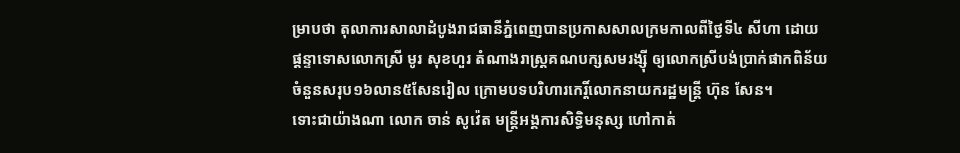ម្រាបថា តុលាការសាលាដំបូងរាជធានីភ្នំពេញបានប្រកាសសាលក្រមកាលពីថ្ងៃទី៤ សីហា ដោយផ្តន្ទាទោសលោកស្រី មូរ សុខហួរ តំណាងរាស្រ្តគណបក្សសមរង្ស៊ី ឲ្យលោកស្រីបង់ប្រាក់ផាកពិន័យចំនួនសរុប១៦លាន៥សែនរៀល ក្រោមបទបរិហារកេរ្តិ៍លោកនាយករដ្ឋមន្រ្តី ហ៊ុន សែន។
ទោះជាយ៉ាងណា លោក ចាន់ សូវ៉េត មន្ត្រីអង្គការសិទ្ធិមនុស្ស ហៅកាត់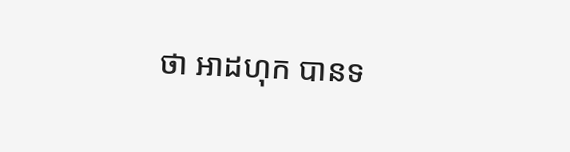ថា អាដហុក បានទ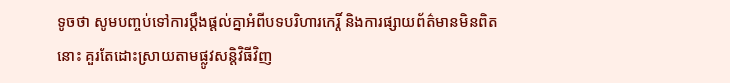ទូចថា សូមបញ្ចប់ទៅការប្តឹងផ្តល់គ្នាអំពីបទបរិហារកេរ្តិ៍ និងការផ្សាយព័ត៌មានមិនពិតនោះ គួរតែដោះស្រាយតាមផ្លូវសន្តិវិធីវិញ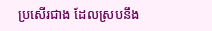ប្រសើរជាង ដែលស្របនឹង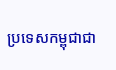ប្រទេសកម្ពុជាជា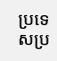ប្រទេសប្រ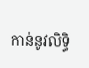កាន់នូវលិទ្ធិ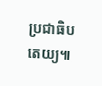ប្រជាធិបតេយ្យ៕